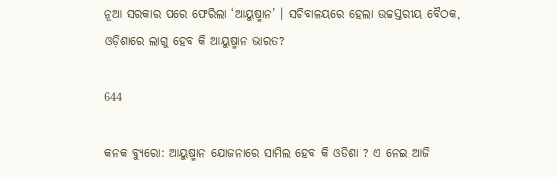ନୂଆ ସରକାର ପରେ ଫେରିଲା ‘ଆୟୁଷ୍ମାନ’ । ସଚିବାଳୟରେ ହେଲା ଉଚ୍ଚସ୍ତରୀୟ ବୈଠକ, ଓଡ଼ିଶାରେ ଲାଗୁ ହେବ କି ଆୟୁଷ୍ମାନ ଭାରତ?

644

କନକ ବ୍ୟୁରୋ: ଆୟୁଷ୍ମାନ ଯୋଜନାରେ ସାମିଲ ହେବ କି ଓଡିଶା ? ଏ ନେଇ ଆଜି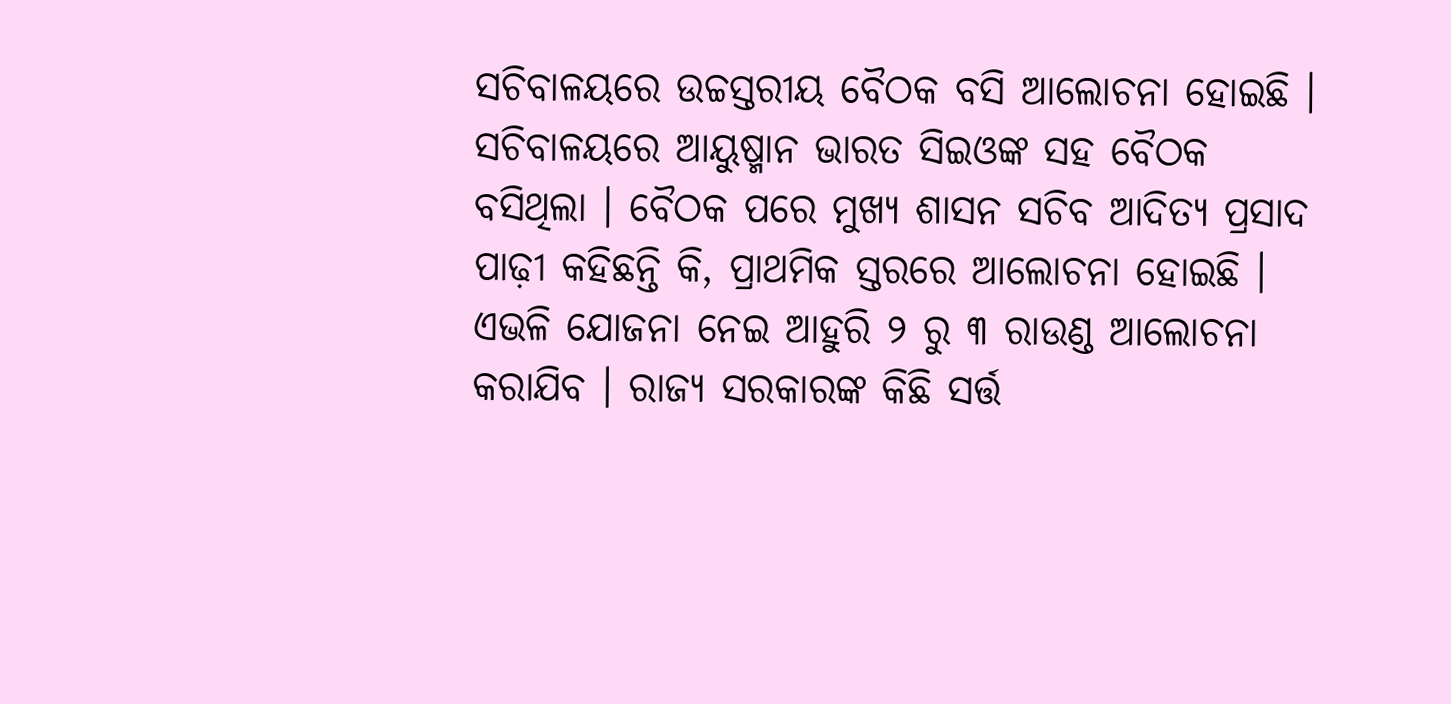ସଚିବାଳୟରେ ଉଚ୍ଚସ୍ତରୀୟ ବୈଠକ ବସି ଆଲୋଚନା ହୋଇଛି । ସଚିବାଳୟରେ ଆୟୁଷ୍ମାନ ଭାରତ ସିଇଓଙ୍କ ସହ ବୈଠକ ବସିଥିଲା । ବୈଠକ ପରେ ମୁଖ୍ୟ ଶାସନ ସଚିବ ଆଦିତ୍ୟ ପ୍ରସାଦ ପାଢ଼ୀ କହିଛନ୍ତି କି, ପ୍ରାଥମିକ ସ୍ତରରେ ଆଲୋଚନା ହୋଇଛି । ଏଭଳି ଯୋଜନା ନେଇ ଆହୁରି ୨ ରୁ ୩ ରାଉଣ୍ଡ ଆଲୋଚନା କରାଯିବ । ରାଜ୍ୟ ସରକାରଙ୍କ କିଛି ସର୍ତ୍ତ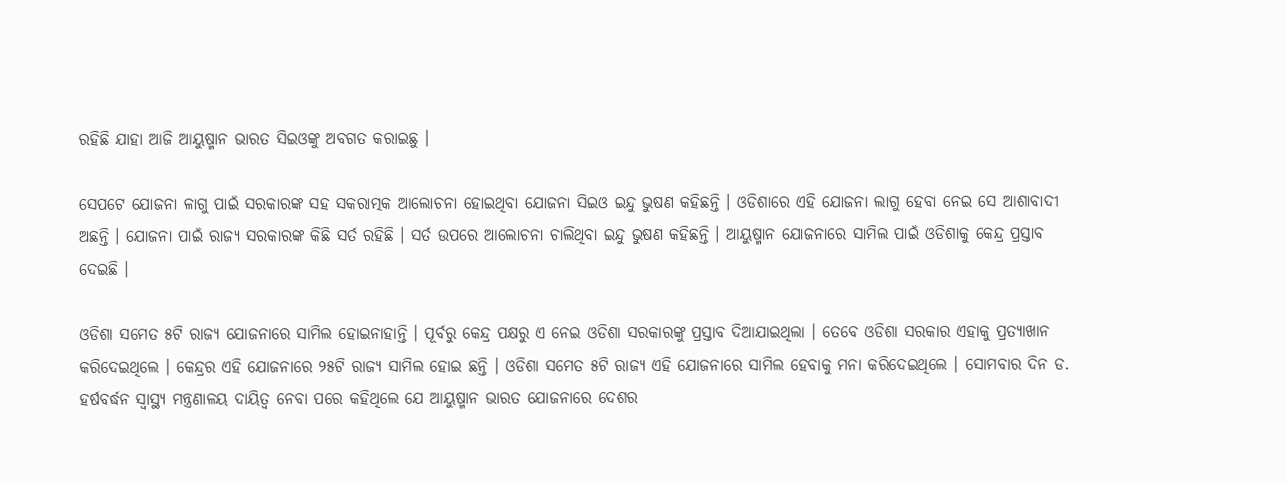ରହିଛି ଯାହା ଆଜି ଆୟୁଷ୍ମାନ ଭାରତ ସିଇଓଙ୍କୁ ଅବଗତ କରାଇଛୁ ।

ସେପଟେ ଯୋଜନା ଳାଗୁ ପାଇଁ ସରକାରଙ୍କ ସହ ସକରାତ୍ମକ ଆଲୋଚନା ହୋଇଥିବା ଯୋଜନା ସିଇଓ ଇନ୍ଦୁ ଭୁଷଣ କହିଛନ୍ତି । ଓଡିଶାରେ ଏହି ଯୋଜନା ଲାଗୁ ହେବା ନେଇ ସେ ଆଶାବାଦୀ ଅଛନ୍ତି । ଯୋଜନା ପାଇଁ ରାଜ୍ୟ ସରକାରଙ୍କ କିଛି ସର୍ତ ରହିଛି । ସର୍ତ ଉପରେ ଆଲୋଚନା ଚାଲିଥିବା ଇନ୍ଦୁ ଭୁଷଣ କହିଛନ୍ତି । ଆୟୁଷ୍ମାନ ଯୋଜନାରେ ସାମିଲ ପାଇଁ ଓଡିଶାକୁ କେନ୍ଦ୍ର ପ୍ରସ୍ତାବ ଦେଇଛି ।

ଓଡିଶା ସମେତ ୫ଟି ରାଜ୍ୟ ଯୋଜନାରେ ସାମିଲ ହୋଇନାହାନ୍ତି । ପୂର୍ବରୁ କେନ୍ଦ୍ର ପକ୍ଷରୁ ଏ ନେଇ ଓଡିଶା ସରକାରଙ୍କୁ ପ୍ରସ୍ତାବ ଦିଆଯାଇଥିଲା । ତେବେ ଓଡିଶା ସରକାର ଏହାକୁ ପ୍ରତ୍ୟାଖାନ କରିଦେଇଥିଲେ । କେନ୍ଦ୍ରର ଏହି ଯୋଜନାରେ ୨୫ଟି ରାଜ୍ୟ ସାମିଲ ହୋଇ ଛନ୍ତି । ଓଡିଶା ସମେତ ୫ଟି ରାଜ୍ୟ ଏହି ଯୋଜନାରେ ସାମିଲ ହେବାକୁ ମନା କରିଦେଇଥିଲେ । ସୋମବାର ଦିନ ଡ. ହର୍ଷବର୍ଦ୍ଧନ ସ୍ୱାସ୍ଥ୍ୟ ମନ୍ତ୍ରଣାଳୟ ଦାୟିତ୍ୱ ନେବା ପରେ କହିଥିଲେ ଯେ ଆୟୁଷ୍ମାନ ଭାରତ ଯୋଜନାରେ ଦେଶର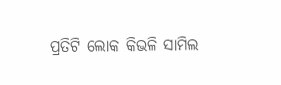ପ୍ରତିଟି ଲୋକ କିଭଳି ସାମିଲ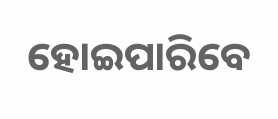ହୋଇପାରିବେ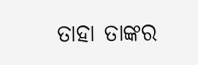ତାହା ତାଙ୍କର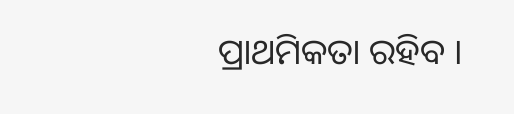ପ୍ରାଥମିକତା ରହିବ ।